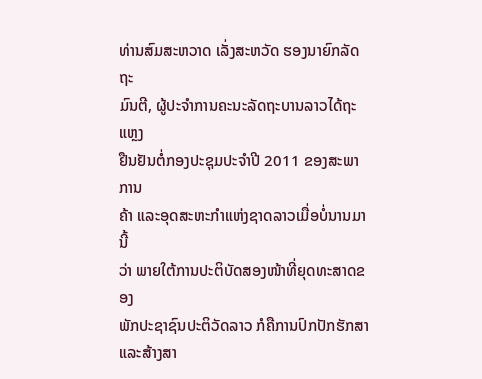ທ່ານສົມສະຫວາດ ເລັ່ງສະຫວັດ ຮອງນາຍົກລັດຖະ
ມົນຕີ, ຜູ້ປະຈໍາການຄະນະລັດຖະບານລາວໄດ້ຖະແຫຼງ
ຢືນຢັນຕໍ່ກອງປະຊຸມປະຈໍາປີ 2011 ຂອງສະພາການ
ຄ້າ ແລະອຸດສະຫະກໍາແຫ່ງຊາດລາວເມື່ອບໍ່ນານມານີ້
ວ່າ ພາຍໃຕ້ການປະຕິບັດສອງໜ້າທີ່ຍຸດທະສາດຂອງ
ພັກປະຊາຊົນປະຕິວັດລາວ ກໍຄືການປົກປັກຮັກສາ
ແລະສ້າງສາ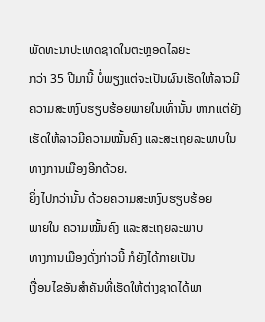ພັດທະນາປະເທດຊາດໃນຕະຫຼອດໄລຍະ
ກວ່າ 35 ປີມານີ້ ບໍ່ພຽງແຕ່ຈະເປັນຜົນເຮັດໃຫ້ລາວມີ
ຄວາມສະຫງົບຮຽບຮ້ອຍພາຍໃນເທົ່ານັ້ນ ຫາກແຕ່ຍັງ
ເຮັດໃຫ້ລາວມີຄວາມໝັ້ນຄົງ ແລະສະເຖຍລະພາບໃນ
ທາງການເມືອງອີກດ້ວຍ.
ຍິ່ງໄປກວ່ານັ້ນ ດ້ວຍຄວາມສະຫງົບຮຽບຮ້ອຍ
ພາຍໃນ ຄວາມໝັ້ນຄົງ ແລະສະເຖຍລະພາບ
ທາງການເມືອງດັ່ງກ່າວນີ້ ກໍຍັງໄດ້ກາຍເປັນ
ເງື່ອນໄຂອັນສໍາຄັນທີ່ເຮັດໃຫ້ຕ່າງຊາດໄດ້ພາ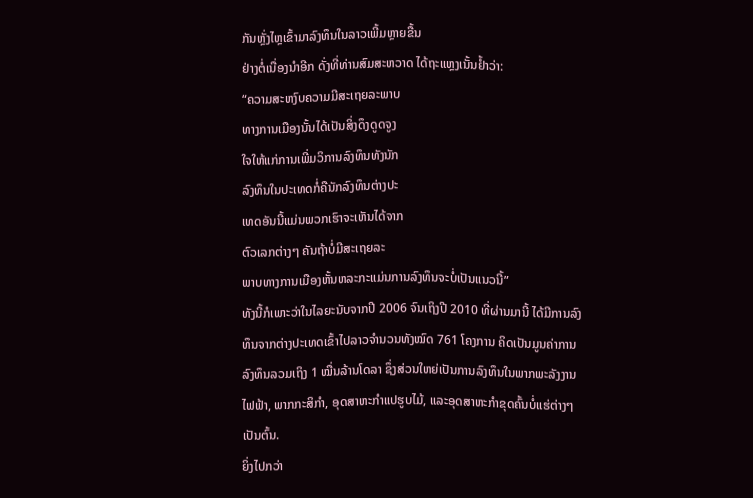ກັນຫຼັ່ງໄຫຼເຂົ້າມາລົງທຶນໃນລາວເພີ້ມຫຼາຍຂື້ນ
ຢ່າງຕໍ່ເນື່ອງນໍາອີກ ດັ່ງທີ່ທ່ານສົມສະຫວາດ ໄດ້ຖະແຫຼງເນັ້ນຢໍ້າວ່າ:
“ຄວາມສະຫງົບຄວາມມີສະເຖຍລະພາບ
ທາງການເມືອງນັ້ນໄດ້ເປັນສິ່ງດຶງດູດຈູງ
ໃຈໃຫ້ແກ່ການເພີ່ມວິການລົງທຶນທັງນັກ
ລົງທຶນໃນປະເທດກໍ່ຄືນັກລົງທຶນຕ່າງປະ
ເທດອັນນີ້ແມ່ນພວກເຮົາຈະເຫັນໄດ້ຈາກ
ຕົວເລກຕ່າງໆ ຄັນຖ້າບໍ່ມີສະເຖຍລະ
ພາບທາງການເມືອງຫັ້ນຫລະກະແມ່ນການລົງທຶນຈະບໍ່ເປັນແນວນີ້”
ທັງນີ້ກໍເພາະວ່າໃນໄລຍະນັບຈາກປີ 2006 ຈົນເຖິງປີ 2010 ທີ່ຜ່ານມານີ້ ໄດ້ມີການລົງ
ທຶນຈາກຕ່າງປະເທດເຂົ້າໄປລາວຈໍານວນທັງໝົດ 761 ໂຄງການ ຄິດເປັນມູນຄ່າການ
ລົງທຶນລວມເຖິງ 1 ໝື່ນລ້ານໂດລາ ຊຶ່ງສ່ວນໃຫຍ່ເປັນການລົງທຶນໃນພາກພະລັງງານ
ໄຟຟ້າ, ພາກກະສິກໍາ, ອຸດສາຫະກໍາແປຮູບໄມ້, ແລະອຸດສາຫະກໍາຂຸດຄົ້ນບໍ່ແຮ່ຕ່າງໆ
ເປັນຕົ້ນ.
ຍິ່ງໄປກວ່າ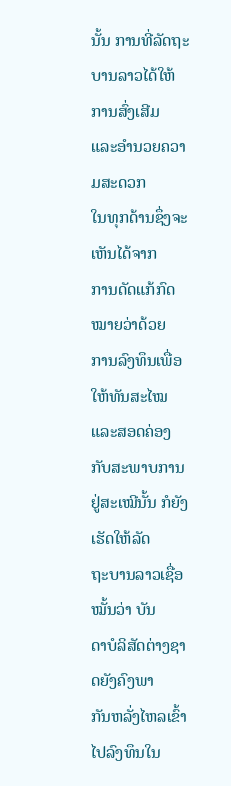ນັ້ນ ການທີ່ລັດຖະ
ບານລາວໄດ້ໃຫ້ການສົ່ງເສີມ
ແລະອໍານວຍຄວາມສະດວກ
ໃນທຸກດ້ານຊຶ່ງຈະເຫັນໄດ້ຈາກ
ການດັດແກ້ກົດໝາຍວ່າດ້ວຍ
ການລົງທຶນເພື່ອໃຫ້ທັນສະໄໝ
ແລະສອດຄ່ອງກັບສະພາບການ
ຢູ່ສະເໝີນັ້ນ ກໍຍັງເຮັດໃຫ້ລັດ
ຖະບານລາວເຊື່ອໝັ້ນວ່າ ບັນ
ດາບໍລິສັດຕ່າງຊາດຍັງຄົງພາ
ກັນຫລັ່ງໄຫລເຂົ້າໄປລົງທຶນໃນ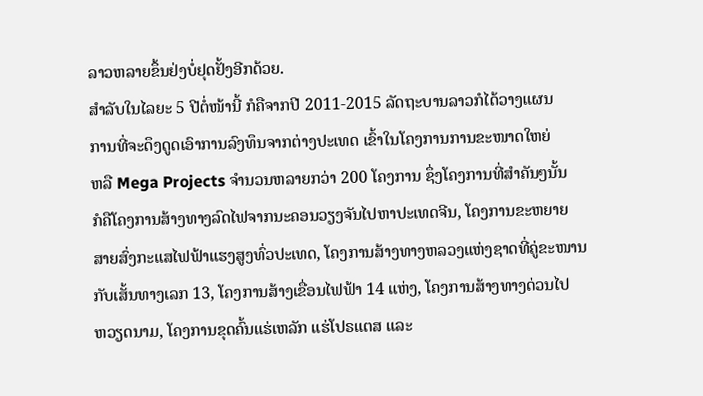ລາວຫລາຍຂຶ້ນຢ່ງບໍ່ຢຸດຢັ້ງອີກດ້ວຍ.
ສໍາລັບໃນໄລຍະ 5 ປີຕໍ່ໜ້ານີ້ ກໍຄືຈາກປີ 2011-2015 ລັດຖະບານລາວກໍໄດ້ວາງແຜນ
ການທີ່ຈະດຶງດູດເອົາການລົງທຶນຈາກຕ່າງປະເທດ ເຂົ້າໃນໂຄງການການຂະໜາດໃຫຍ່
ຫລື Mega Projects ຈໍານວນຫລາຍກວ່າ 200 ໂຄງການ ຊຶ່ງໂຄງການທີ່ສໍາຄັນໆນັ້ນ
ກໍຄືໂຄງການສ້າງທາງລົດໄຟຈາກນະຄອນວຽງຈັນໄປຫາປະເທດຈີນ, ໂຄງການຂະຫຍາຍ
ສາຍສົ່ງກະແສໄຟຟ້າແຮງສູງທົ່ວປະເທດ, ໂຄງການສ້າງທາງຫລວງແຫ່ງຊາດທີ່ຄູ່ຂະໜານ
ກັບເສັ້ນທາງເລກ 13, ໂຄງການສ້າງເຂື່ອນໄຟຟ້າ 14 ແຫ່ງ, ໂຄງການສ້າງທາງດ່ວນໄປ
ຫວຽດນາມ, ໂຄງການຂຸດຄົ້ນແຮ່ເຫລັກ ແຮ່ໂປຣແຕສ ແລະ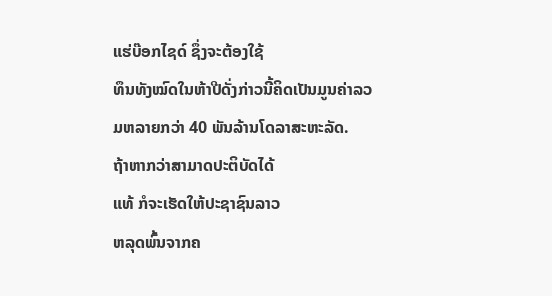ແຮ່ບ໊ອກໄຊດ໌ ຊຶ່ງຈະຕ້ອງໃຊ້
ທຶນທັງໝົດໃນຫ້າປີດັ່ງກ່າວນີ້ຄິດເປັນມູນຄ່າລວມຫລາຍກວ່າ 40 ພັນລ້ານໂດລາສະຫະລັດ.
ຖ້າຫາກວ່າສາມາດປະຕິບັດໄດ້
ແທ້ ກໍຈະເຮັດໃຫ້ປະຊາຊົນລາວ
ຫລຸດພົ້ນຈາກຄ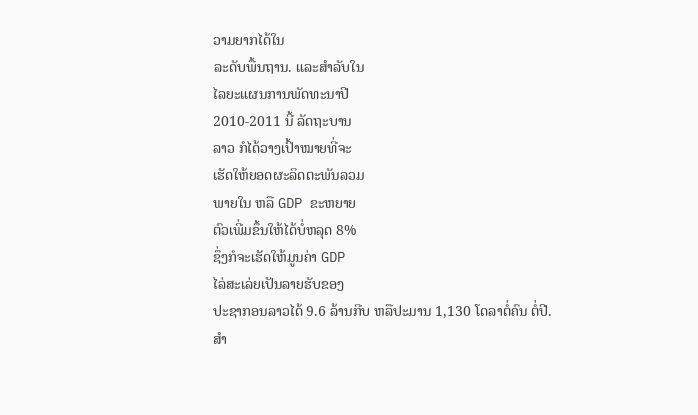ວາມຍາກໄດ້ໃນ
ລະດັບພື້ນຖານ. ແລະສຳລັບໃນ
ໄລຍະແຜນການພັດທະນາປີ
2010-2011 ນີ້ ລັດຖະບານ
ລາວ ກໍໄດ້ວາງເປົ້າໝາຍທີ່ຈະ
ເຮັດໃຫ້ຍອດຜະລິດຕະພັນລວມ
ພາຍໃນ ຫລື GDP ຂະຫຍາຍ
ຕົວເພີ່ມຂຶ້ນໃຫ້ໄດ້ບໍ່ຫລຸດ 8%
ຊຶ່ງກໍຈະເຮັດໃຫ້ມູນຄ່າ GDP
ໄລ່ສະເລ່ຍເປັນລາຍຮັບຂອງ
ປະຊາກອນລາວໄດ້ 9.6 ລ້ານກີບ ຫລືປະມານ 1,130 ໂດລາຕໍ່ຄົນ ຕໍ່ປີ.
ສໍາ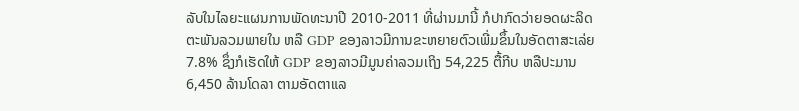ລັບໃນໄລຍະແຜນການພັດທະນາປີ 2010-2011 ທີ່ຜ່ານມານີ້ ກໍປາກົດວ່າຍອດຜະລິດ
ຕະພັນລວມພາຍໃນ ຫລື GDP ຂອງລາວມີການຂະຫຍາຍຕົວເພີ່ມຂຶ້ນໃນອັດຕາສະເລ່ຍ
7.8% ຊຶ່ງກໍເຮັດໃຫ້ GDP ຂອງລາວມີມູນຄ່າລວມເຖິງ 54,225 ຕື້ກີບ ຫລືປະມານ
6,450 ລ້ານໂດລາ ຕາມອັດຕາແລ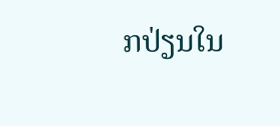ກປ່ຽນໃນ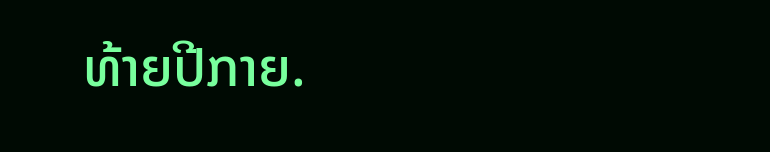ທ້າຍປີກາຍ.